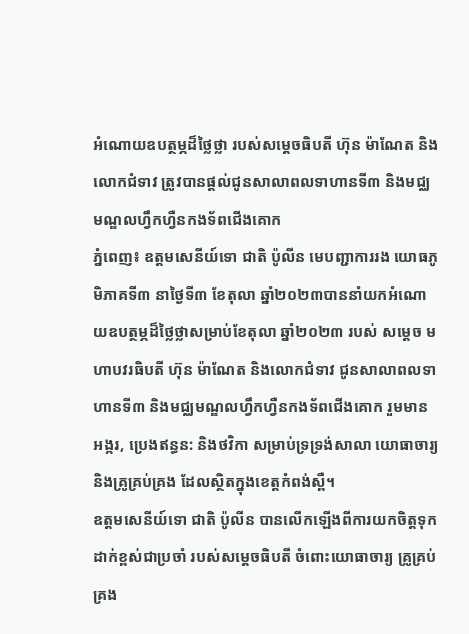អំណោយឧបត្ថម្ភដ៏ថ្លៃថ្លា របស់សម្តេចធិបតី ហ៊ុន ម៉ាណែត និងលោកជំទាវ ត្រូវបានផ្តល់ជូនសាលាពលទាហានទី៣ និងមជ្ឈមណ្ឌលហ្វឹកហ្វឺនកងទ័ពជើងគោក
ភ្នំពេញ៖ ឧត្តមសេនីយ៍ទោ ជាតិ ប៉ូលីន មេបញ្ជាការរង យោធភូមិភាគទី៣ នាថ្ងៃទី៣ ខែតុលា ឆ្នាំ២០២៣បាននាំយកអំណោយឧបត្ថម្ភដ៏ថ្លៃថ្លាសម្រាប់ខែតុលា ឆ្នាំ២០២៣ របស់ សម្តេច មហាបវរធិបតី ហ៊ុន ម៉ាណែត និងលោកជំទាវ ជូនសាលាពលទាហានទី៣ និងមជ្ឈមណ្ឌលហ្វឹកហ្វឺនកងទ័ពជើងគោក រួមមាន អង្ករ, ប្រេងឥន្ធន: និងថវិកា សម្រាប់ទ្រទ្រង់សាលា យោធាចារ្យ និងគ្រូគ្រប់គ្រង ដែលស្ថិតក្នុងខេត្តកំពង់ស្ពឺ។
ឧត្តមសេនីយ៍ទោ ជាតិ ប៉ូលីន បានលើកឡើងពីការយកចិត្តទុកដាក់ខ្ពស់ជាប្រចាំ របស់សម្តេចធិបតី ចំពោះយោធាចារ្យ គ្រូគ្រប់គ្រង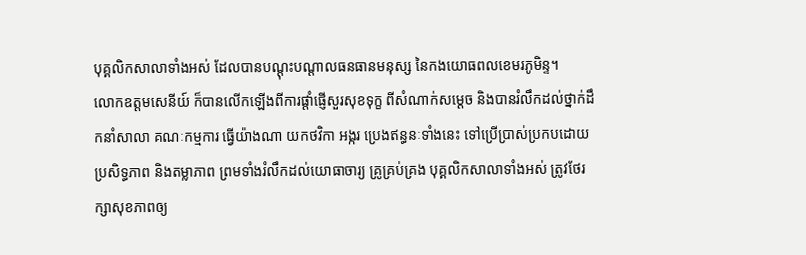បុគ្គលិកសាលាទាំងអស់ ដែលបានបណ្តុះបណ្តាលធនធានមនុស្ស នៃកងយោធពលខេមរភូមិន្ទ។
លោកឧត្តមសេនីយ៍ ក៏បានលើកឡើងពីការផ្តាំផ្ញើសួរសុខទុក្ខ ពីសំណាក់សម្តេច និងបានរំលឹកដល់ថ្នាក់ដឹកនាំសាលា គណៈកម្មការ ធ្វើយ៉ាងណា យកថវិកា អង្ករ ប្រេងឥន្ធនៈទាំងនេះ ទៅប្រើប្រាស់ប្រកបដោយប្រសិទ្ធភាព និងតម្លាភាព ព្រមទាំងរំលឹកដល់យោធាចារ្យ គ្រូគ្រប់គ្រង បុគ្គលិកសាលាទាំងអស់ ត្រូវថែរក្សាសុខភាពឲ្យ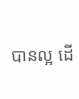បានល្អ ដើ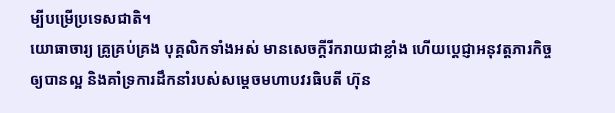ម្បីបម្រើប្រទេសជាតិ។
យោធាចារ្យ គ្រូគ្រប់គ្រង បុគ្គលិកទាំងអស់ មានសេចក្តីរីករាយជាខ្លាំង ហើយប្តេជ្ញាអនុវត្តភារកិច្ចឲ្យបានល្អ និងគាំទ្រការដឹកនាំរបស់សម្តេចមហាបវរធិបតី ហ៊ុន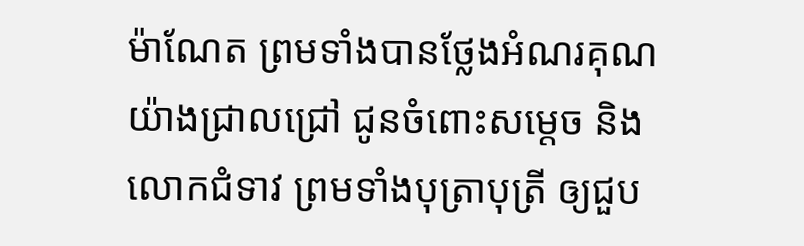ម៉ាណែត ព្រមទាំងបានថ្លែងអំណរគុណយ៉ាងជ្រាលជ្រៅ ជូនចំពោះសម្តេច និងលោកជំទាវ ព្រមទាំងបុត្រាបុត្រី ឲ្យជួប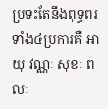ប្រទះតែនឹងពុទ្ធពរទាំង៤ប្រការគឺ អាយុ វណ្ណៈ សុខៈ ពលៈ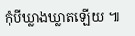កុំបីឃ្លាងឃ្លាតឡើយ ៕